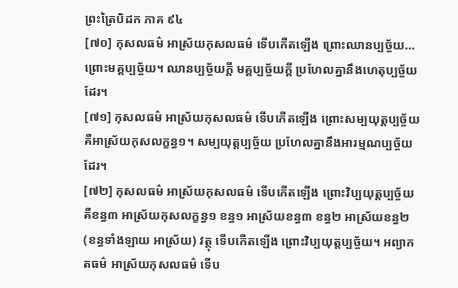ព្រះត្រៃបិដក ភាគ ៩៤
[៧០] កុសលធម៌ អាស្រ័យកុសលធម៌ ទើបកើតឡើង ព្រោះឈានប្បច្ច័យ… ព្រោះមគ្គប្បច្ច័យ។ ឈានប្បច្ច័យក្ដី មគ្គប្បច្ច័យក្ដី ប្រហែលគ្នានឹងហេតុប្បច្ច័យដែរ។
[៧១] កុសលធម៌ អាស្រ័យកុសលធម៌ ទើបកើតឡើង ព្រោះសម្បយុត្តប្បច្ច័យ គឺអាស្រ័យកុសលក្ខន្ធ១។ សម្បយុត្តប្បច្ច័យ ប្រហែលគ្នានឹងអារម្មណប្បច្ច័យដែរ។
[៧២] កុសលធម៌ អាស្រ័យកុសលធម៌ ទើបកើតឡើង ព្រោះវិប្បយុត្តប្បច្ច័យ គឺខន្ធ៣ អាស្រ័យកុសលក្ខន្ធ១ ខន្ធ១ អាស្រ័យខន្ធ៣ ខន្ធ២ អាស្រ័យខន្ធ២ (ខន្ធទាំងឡាយ អាស្រ័យ) វត្ថុ ទើបកើតឡើង ព្រោះវិប្បយុត្តប្បច្ច័យ។ អព្យាកតធម៌ អាស្រ័យកុសលធម៌ ទើប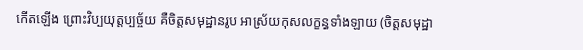កើតឡើង ព្រោះវិប្បយុត្តប្បច្ច័យ គឺចិត្តសមុដ្ឋានរូប អាស្រ័យកុសលក្ខន្ធទាំងឡាយ (ចិត្តសមុដ្ឋា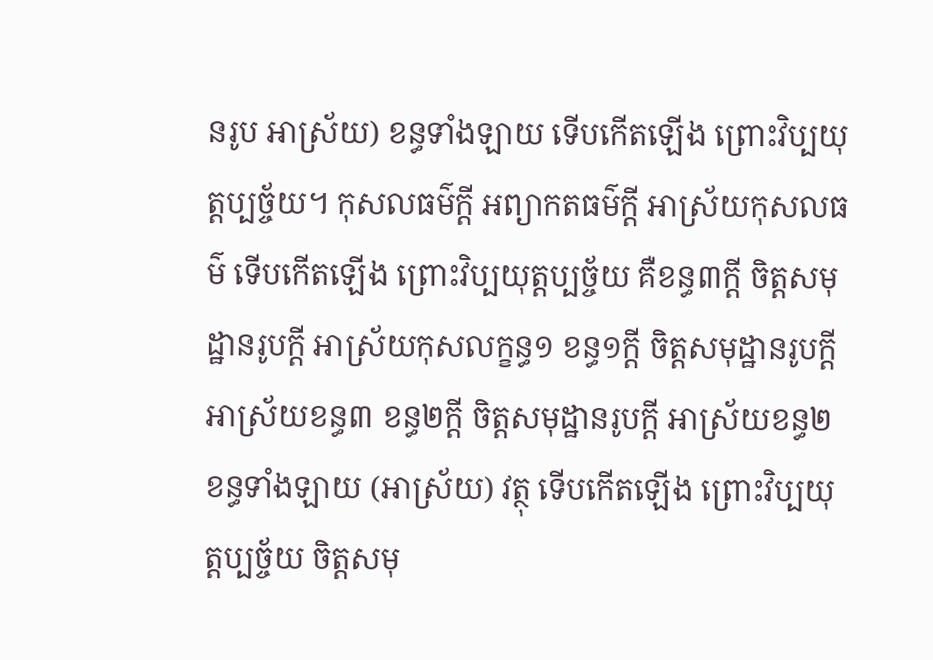នរូប អាស្រ័យ) ខន្ធទាំងឡាយ ទើបកើតឡើង ព្រោះវិប្បយុត្តប្បច្ច័យ។ កុសលធម៌ក្ដី អព្យាកតធម៌ក្ដី អាស្រ័យកុសលធម៌ ទើបកើតឡើង ព្រោះវិប្បយុត្តប្បច្ច័យ គឺខន្ធ៣ក្ដី ចិត្តសមុដ្ឋានរូបក្ដី អាស្រ័យកុសលក្ខន្ធ១ ខន្ធ១ក្ដី ចិត្តសមុដ្ឋានរូបក្ដី អាស្រ័យខន្ធ៣ ខន្ធ២ក្ដី ចិត្តសមុដ្ឋានរូបក្ដី អាស្រ័យខន្ធ២ ខន្ធទាំងឡាយ (អាស្រ័យ) វត្ថុ ទើបកើតឡើង ព្រោះវិប្បយុត្តប្បច្ច័យ ចិត្តសមុ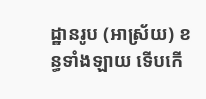ដ្ឋានរូប (អាស្រ័យ) ខន្ធទាំងឡាយ ទើបកើ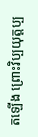តឡើង ព្រោះវិប្បយុត្តប្ប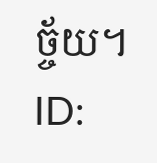ច្ច័យ។
ID: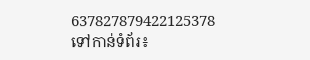637827879422125378
ទៅកាន់ទំព័រ៖